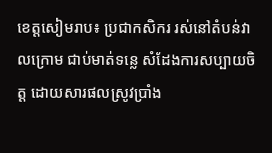ខេត្តសៀមរាប៖ ប្រជាកសិករ រស់នៅតំបន់វាលក្រោម ជាប់មាត់ទន្លេ សំដែងការសប្បាយចិត្ត ដោយសារផលស្រូវប្រាំង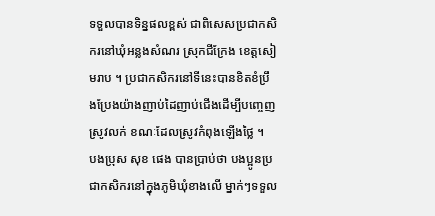ទទួលបានទិន្នផលខ្ពស់ ជាពិសេសប្រជាកសិករនៅឃុំអន្លងសំណរ ស្រុកជីក្រែង ខេត្តសៀមរាប ។ ប្រជាកសិករនៅទីនេះបានខិតខំប្រឹងប្រែងយ៉ាងញាប់ដៃញាប់ជើងដើម្បីបញ្ចេញស្រូវលក់ ខណៈដែលស្រូវកំពុងឡើងថ្លៃ ។
បងប្រុស សុខ ផេង បានប្រាប់ថា បងប្អូនប្រជាកសិករនៅក្នុងភូមិឃុំខាងលើ ម្នាក់ៗទទួល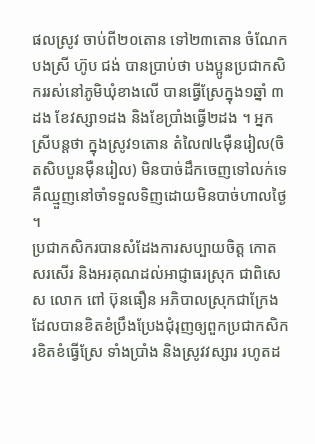ផលស្រូវ ចាប់ពី២០តោន ទៅ២៣តោន ចំណែក បងស្រី ហ៊ូប ជង់ បានប្រាប់ថា បងប្អូនប្រជាកសិកររស់នៅភូមិឃុំខាងលើ បានធ្វើស្រែក្នុង១ឆ្នាំ ៣ដង ខែវស្សា១ដង និងខែប្រាំងធ្វើ២ដង ។ អ្នកស្រីបន្តថា ក្នុងស្រូវ១តោន តំលៃ៧៤ម៉ឺនរៀល(ចិតសិបបួនម៉ឺនរៀល) មិនបាច់ដឹកចេញទៅលក់ទេ គឺឈ្មួញនៅចាំទទួលទិញដោយមិនបាច់ហាលថ្ងៃ ។
ប្រជាកសិករបានសំដែងការសប្បាយចិត្ត កោតសរសើរ និងអរគុណដល់អាជ្ញាធរស្រុក ជាពិសេស លោក ពៅ ប៊ុនធឿន អភិបាលស្រុកជាក្រែង ដែលបានខិតខំប្រឹងប្រែងជុំរុញឲ្យពួកប្រជាកសិករខិតខំធ្វើស្រែ ទាំងប្រាំង និងស្រូវវស្សារ រហូតដ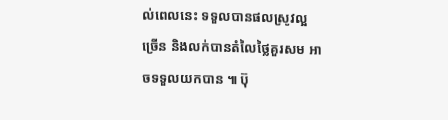ល់ពេលនេះ ទទួលបានផលស្រូវល្អច្រើន និងលក់បានតំលៃថ្លៃគួរសម អាចទទួលយកបាន ៕ ប៊ុ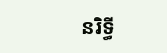នរិទ្ធី